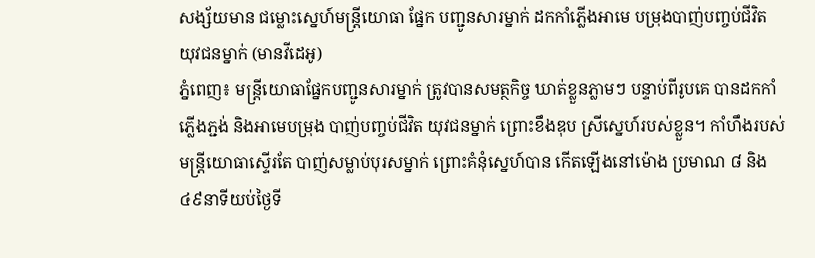សង្ស័យមាន ជម្លោះស្នេហ៍មន្រ្តីយោធា ផ្នែក បញ្ជូនសារម្នាក់ ដកកាំភ្លើងអាមេ បម្រុងបាញ់បញ្ចប់ជីវិត យុវជនម្នាក់ (មានវីដេអូ)
ភ្នំពេញ៖ មន្រ្តីយោធាផ្នែកបញ្ជូនសារម្នាក់ ត្រូវបានសមត្ថកិច្ច ឃាត់ខ្លួនភ្លាមៗ បន្ទាប់ពីរូបគេ បានដកកាំភ្លើងភ្ជង់ និងអាមេបម្រុង បាញ់បញ្ចប់ជីវិត យុវជនម្នាក់ ព្រោះខឹងឌុប ស្រីស្នេហ៍របស់ខ្លួន។ កាំហឹងរបស់មន្រ្តីយោធាស្ទើរតែ បាញ់សម្លាប់បុរសម្នាក់ ព្រោះគំនុំស្នេហ៍បាន កើតឡើងនៅម៉ោង ប្រមាណ ៨ និង៤៩នាទីយប់ថ្ងៃទី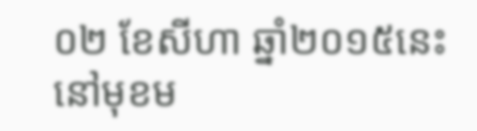០២ ខែសីហា ឆ្នាំ២០១៥នេះ នៅមុខម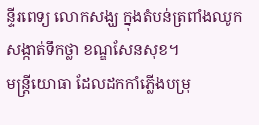ន្ទីរពេទ្យ លោកសង្ឃ ក្នុងតំបន់ត្រពាំងឈូក សង្កាត់ទឹកថ្លា ខណ្ឌសែនសុខ។
មន្រ្តីយោធា ដែលដកកាំភ្លើងបម្រុ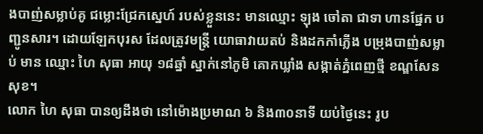ងបាញ់សម្លាប់គូ ជម្លោះជ្រែកស្នេហ៍ របស់ខ្លួននេះ មានឈ្មោះ ឡុង ចៅតា ជាទា ហានផ្នែក បញ្ជូនសារ។ ដោយឡែកបុរស ដែលត្រូវមន្រ្តី យោធាវាយតប់ និងដកកាំភ្លើង បម្រុងបាញ់សម្លាប់ មាន ឈ្មោះ ហៃ សុធា អាយុ ១៨ឆ្នាំ ស្នាក់នៅភូមិ គោកឃ្លាំង សង្កាត់ភ្នំពេញថ្មី ខណ្ឌសែនសុខ។
លោក ហៃ សុធា បានឲ្យដឹងថា នៅម៉ោងប្រមាណ ៦ និង៣០នាទី យប់ថ្ងៃនេះ រូប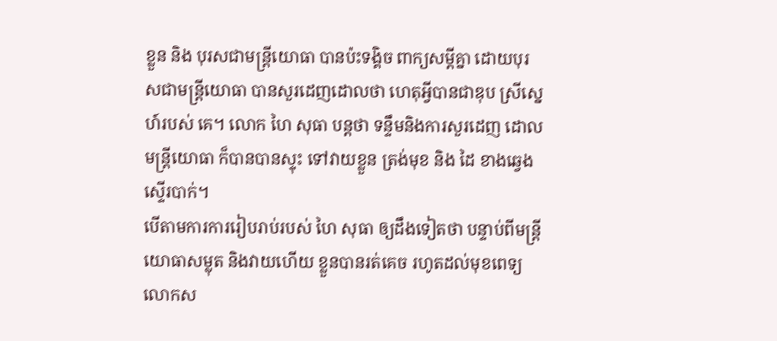ខ្លួន និង បុរសជាមន្រ្តីយោធា បានប៉ះទង្គិច ពាក្យសម្តីគ្នា ដោយបុរសជាមន្រ្តីយោធា បានសួរដេញដោលថា ហេតុអ្វីបានជាឌុប ស្រីស្នេហ៍របស់ គេ។ លោក ហៃ សុធា បន្តថា ទន្ទឹមនិងការសួរដេញ ដោល មន្រ្តីយោធា ក៏បានបានស្ទុះ ទៅវាយខ្លួន ត្រង់មុខ និង ដៃ ខាងឆ្វេងស្ទើរបាក់។
បើតាមការការរៀបរាប់របស់ ហៃ សុធា ឲ្យដឹងទៀតថា បន្ទាប់ពីមន្រ្តី យោធាសម្លុត និងវាយហើយ ខ្លួនបានរត់គេច រហូតដល់មុខពេទ្យ លោកស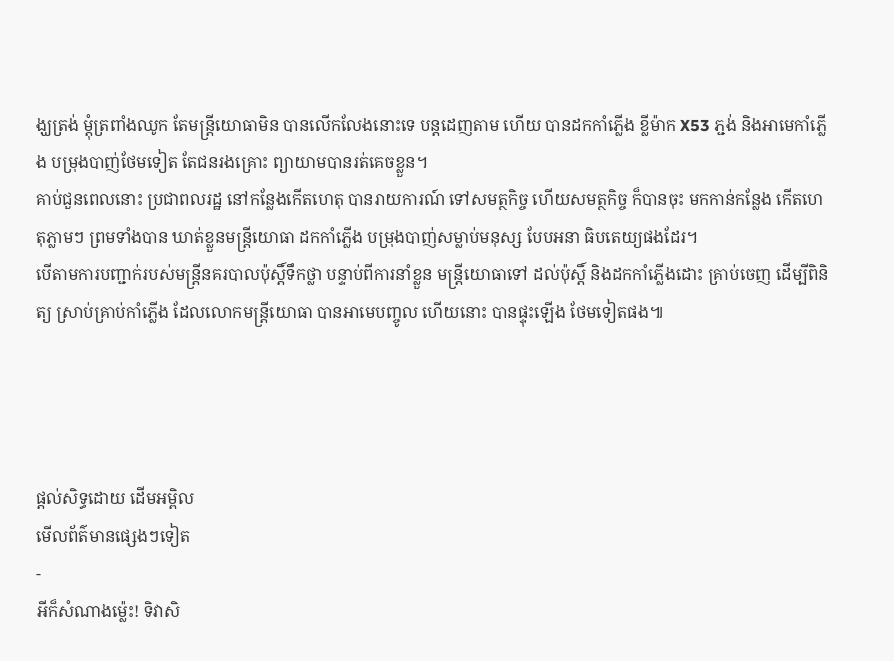ង្ឃត្រង់ ម្តុំត្រពាំងឈូក តែមន្រ្តីយោធាមិន បានលើកលែងនោះទេ បន្តដេញតាម ហើយ បានដកកាំភ្លើង ខ្លីម៉ាក X53 ភ្ជង់ និងអាមេកាំភ្លើង បម្រុងបាញ់ថែមទៀត តែជនរងគ្រោះ ព្យាយាមបានរត់គេចខ្លួន។
គាប់ជួនពេលនោះ ប្រជាពលរដ្ឋ នៅកន្លែងកើតហេតុ បានរាយការណ៍ ទៅសមត្ថកិច្ច ហើយសមត្ថកិច្ច ក៏បានចុះ មកកាន់កន្លែង កើតហេតុភ្លាមៗ ព្រមទាំងបាន ឃាត់ខ្លួនមន្រ្តីយោធា ដកកាំភ្លើង បម្រុងបាញ់សម្លាប់មនុស្ស បែបអនា ធិបតេយ្យផងដែរ។
បើតាមការបញ្ជាក់របស់មន្រ្តីនគរបាលប៉ុស្តិ៍ទឹកថ្លា បន្ទាប់ពីការនាំខ្លួន មន្រ្តីយោធាទៅ ដល់ប៉ុស្តិ៍ និងដកកាំភ្លើងដោះ គ្រាប់ចេញ ដើម្បីពិនិត្យ ស្រាប់គ្រាប់កាំភ្លើង ដែលលោកមន្រ្តីយោធា បានអាមេបញ្ចូល ហើយនោះ បានផ្ទុះឡើង ថែមទៀតផង៕




ផ្តល់សិទ្ធដោយ ដើមអម្ពិល
មើលព័ត៌មានផ្សេងៗទៀត
-
អីក៏សំណាងម្ល៉េះ! ទិវាសិ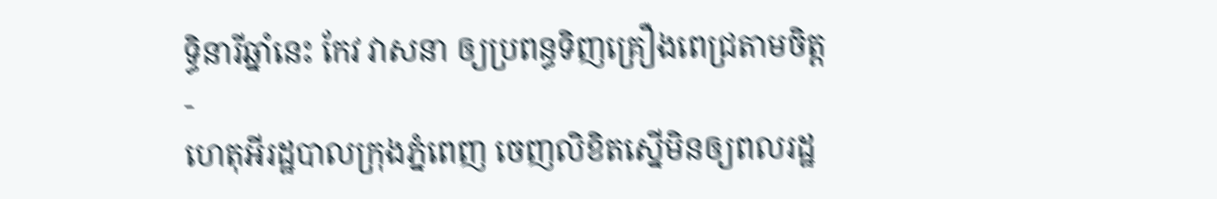ទ្ធិនារីឆ្នាំនេះ កែវ វាសនា ឲ្យប្រពន្ធទិញគ្រឿងពេជ្រតាមចិត្ត
-
ហេតុអីរដ្ឋបាលក្រុងភ្នំពេញ ចេញលិខិតស្នើមិនឲ្យពលរដ្ឋ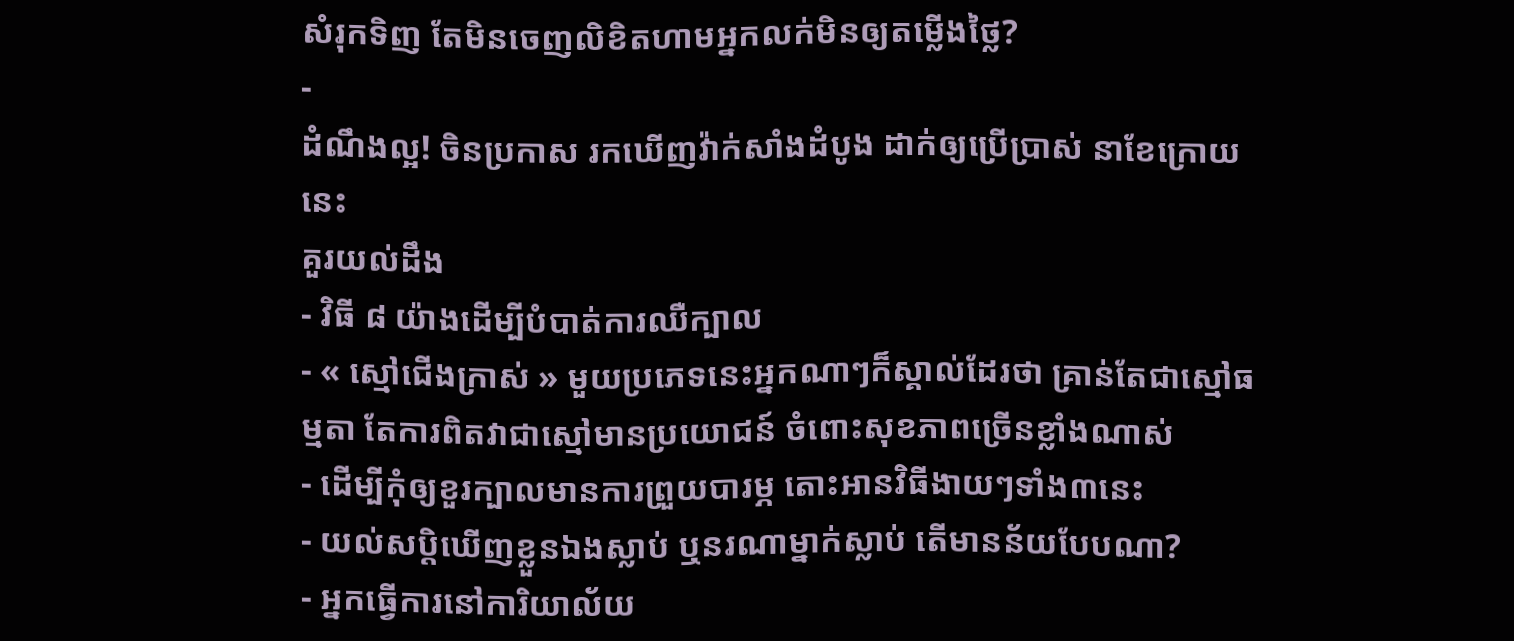សំរុកទិញ តែមិនចេញលិខិតហាមអ្នកលក់មិនឲ្យតម្លើងថ្លៃ?
-
ដំណឹងល្អ! ចិនប្រកាស រកឃើញវ៉ាក់សាំងដំបូង ដាក់ឲ្យប្រើប្រាស់ នាខែក្រោយនេះ
គួរយល់ដឹង
- វិធី ៨ យ៉ាងដើម្បីបំបាត់ការឈឺក្បាល
- « ស្មៅជើងក្រាស់ » មួយប្រភេទនេះអ្នកណាៗក៏ស្គាល់ដែរថា គ្រាន់តែជាស្មៅធម្មតា តែការពិតវាជាស្មៅមានប្រយោជន៍ ចំពោះសុខភាពច្រើនខ្លាំងណាស់
- ដើម្បីកុំឲ្យខួរក្បាលមានការព្រួយបារម្ភ តោះអានវិធីងាយៗទាំង៣នេះ
- យល់សប្តិឃើញខ្លួនឯងស្លាប់ ឬនរណាម្នាក់ស្លាប់ តើមានន័យបែបណា?
- អ្នកធ្វើការនៅការិយាល័យ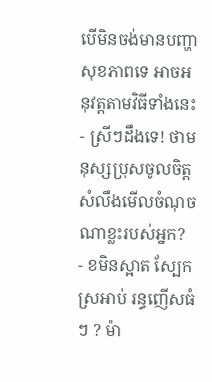បើមិនចង់មានបញ្ហាសុខភាពទេ អាចអនុវត្តតាមវិធីទាំងនេះ
- ស្រីៗដឹងទេ! ថាមនុស្សប្រុសចូលចិត្ត សំលឹងមើលចំណុចណាខ្លះរបស់អ្នក?
- ខមិនស្អាត ស្បែកស្រអាប់ រន្ធញើសធំៗ ? ម៉ា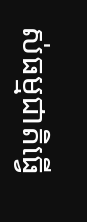ស់ធម្មជាតិធ្វើ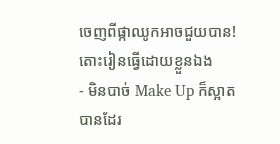ចេញពីផ្កាឈូកអាចជួយបាន! តោះរៀនធ្វើដោយខ្លួនឯង
- មិនបាច់ Make Up ក៏ស្អាតបានដែរ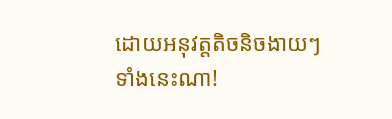ដោយអនុវត្តតិចនិចងាយៗទាំងនេះណា!